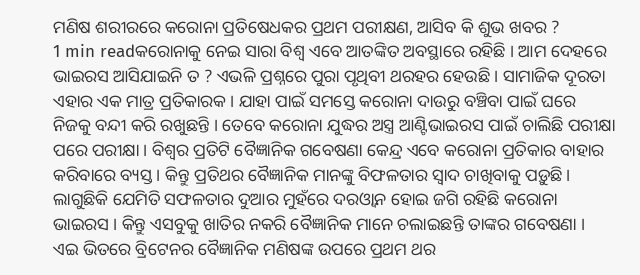ମଣିଷ ଶରୀରରେ କରୋନା ପ୍ରତିଷେଧକର ପ୍ରଥମ ପରୀକ୍ଷଣ, ଆସିବ କି ଶୁଭ ଖବର ?
1 min readକରୋନାକୁ ନେଇ ସାରା ବିଶ୍ୱ ଏବେ ଆତଙ୍କିତ ଅବସ୍ଥାରେ ରହିଛି । ଆମ ଦେହରେ ଭାଇରସ ଆସିଯାଇନି ତ ? ଏଭଳି ପ୍ରଶ୍ନରେ ପୁରା ପୃଥିବୀ ଥରହର ହେଉଛି । ସାମାଜିକ ଦୂରତା ଏହାର ଏକ ମାତ୍ର ପ୍ରତିକାରକ । ଯାହା ପାଇଁ ସମସ୍ତେ କରୋନା ଦାଉରୁ ବଞ୍ଚିବା ପାଇଁ ଘରେ ନିଜକୁ ବନ୍ଦୀ କରି ରଖୁଛନ୍ତି । ତେବେ କରୋନା ଯୁଦ୍ଧର ଅସ୍ତ୍ର ଆଣ୍ଟିଭାଇରସ ପାଇଁ ଚାଲିଛି ପରୀକ୍ଷା ପରେ ପରୀକ୍ଷା । ବିଶ୍ୱର ପ୍ରତିଟି ବୈଜ୍ଞାନିକ ଗବେଷଣା କେନ୍ଦ୍ର ଏବେ କରୋନା ପ୍ରତିକାର ବାହାର କରିବାରେ ବ୍ୟସ୍ତ । କିନ୍ତୁ ପ୍ରତିଥର ବୈଜ୍ଞାନିକ ମାନଙ୍କୁ ବିଫଳତାର ସ୍ୱାଦ ଚାଖିବାକୁ ପଡ଼ୁଛି। ଲାଗୁଛିକି ଯେମିତି ସଫଳତାର ଦୁଆର ମୁହଁରେ ଦରଓ୍ୱାନ ହୋଇ ଜଗି ରହିଛି କରୋନା ଭାଇରସ । କିନ୍ତୁ ଏସବୁକୁ ଖାତିର ନକରି ବୈଜ୍ଞାନିକ ମାନେ ଚଲାଇଛନ୍ତି ତାଙ୍କର ଗବେଷଣା ।
ଏଇ ଭିତରେ ବ୍ରିଟେନର ବୈଜ୍ଞାନିକ ମଣିଷଙ୍କ ଉପରେ ପ୍ରଥମ ଥର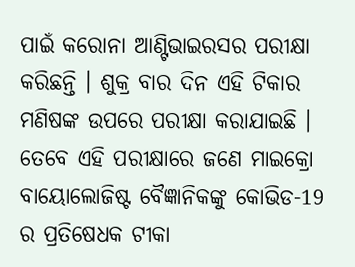ପାଇଁ କରୋନା ଆଣ୍ଟିଭାଇରସର ପରୀକ୍ଷା କରିଛନ୍ତି । ଶୁକ୍ର ବାର ଦିନ ଏହି ଟିକାର ମଣିଷଙ୍କ ଉପରେ ପରୀକ୍ଷା କରାଯାଇଛି । ତେବେ ଏହି ପରୀକ୍ଷାରେ ଜଣେ ମାଇକ୍ରୋ ବାୟୋଲୋଜିଷ୍ଟ ବୈଜ୍ଞାନିକଙ୍କୁ କୋଭିଡ-19 ର ପ୍ରତିଷେଧକ ଟୀକା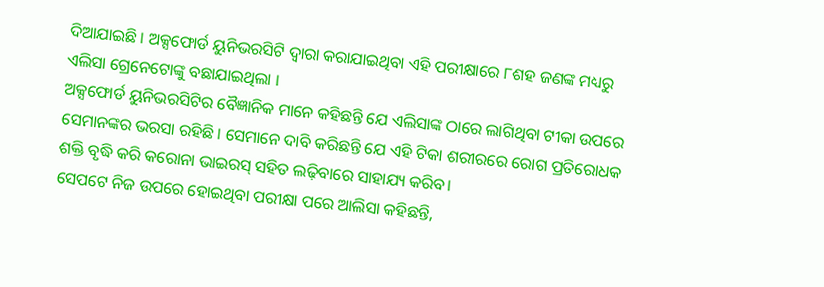ଦିଆଯାଇଛି । ଅକ୍ସଫୋର୍ଡ ୟୁନିଭରସିଟି ଦ୍ୱାରା କରାଯାଇଥିବା ଏହି ପରୀକ୍ଷାରେ ୮ଶହ ଜଣଙ୍କ ମଧ୍ୟରୁ ଏଲିସା ଗ୍ରେନେଟୋଙ୍କୁ ବଛାଯାଇଥିଲା ।
ଅକ୍ସଫୋର୍ଡ ୟୁନିଭରସିଟିର ବୈଜ୍ଞାନିକ ମାନେ କହିଛନ୍ତି ଯେ ଏଲିସାଙ୍କ ଠାରେ ଲାଗିଥିବା ଟୀକା ଉପରେ ସେମାନଙ୍କର ଭରସା ରହିଛି । ସେମାନେ ଦାବି କରିଛନ୍ତି ଯେ ଏହି ଟିକା ଶରୀରରେ ରୋଗ ପ୍ରତିରୋଧକ ଶକ୍ତି ବୃଦ୍ଧି କରି କରୋନା ଭାଇରସ୍ ସହିତ ଲଢ଼ିବାରେ ସାହାଯ୍ୟ କରିବ।
ସେପଟେ ନିଜ ଉପରେ ହୋଇଥିବା ପରୀକ୍ଷା ପରେ ଆଲିସା କହିଛନ୍ତି,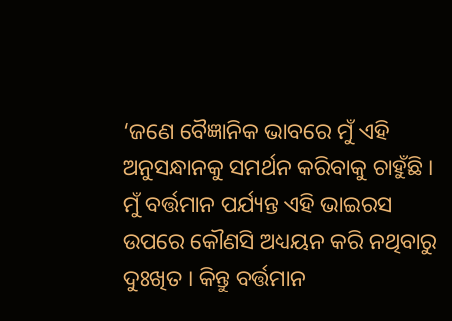‘ଜଣେ ବୈଜ୍ଞାନିକ ଭାବରେ ମୁଁ ଏହି ଅନୁସନ୍ଧାନକୁ ସମର୍ଥନ କରିବାକୁ ଚାହୁଁଛି । ମୁଁ ବର୍ତ୍ତମାନ ପର୍ଯ୍ୟନ୍ତ ଏହି ଭାଇରସ ଉପରେ କୌଣସି ଅଧ୍ୟୟନ କରି ନଥିବାରୁ ଦୁଃଖିତ । କିନ୍ତୁ ବର୍ତ୍ତମାନ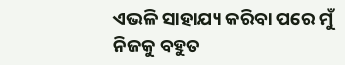ଏଭଳି ସାହାଯ୍ୟ କରିବା ପରେ ମୁଁ ନିଜକୁ ବହୁତ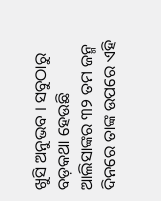ଖୁସି ଅନୁଭବ । ସବୁଠାରୁ ବଡ଼କଥା ହେଉଛି ଆଲିସାଙ୍କର ୩୨ ତମ ଜନ୍ମ ଦିନରେ ତାଙ୍କ ଉପରେ ଏହି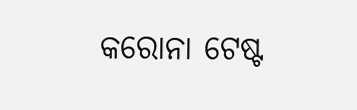କରୋନା ଟେଷ୍ଟ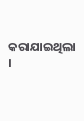କରାଯାଇଥିଲା ।